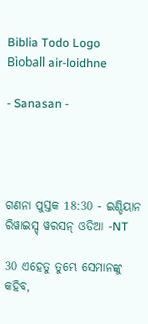Biblia Todo Logo
Bìoball air-loidhne

- Sanasan -




ଗଣନା ପୁସ୍ତକ 18:30 - ଇଣ୍ଡିୟାନ ରିୱାଇସ୍ଡ୍ ୱରସନ୍ ଓଡିଆ -NT

30 ଏହେତୁ ତୁମ୍ଭେ ସେମାନଙ୍କୁ କହିବ,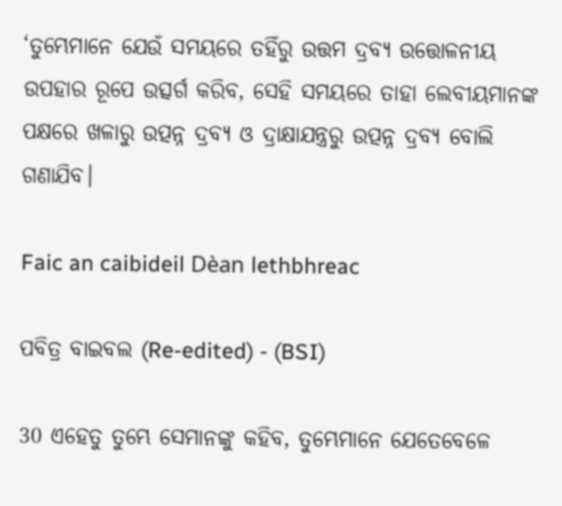‘ତୁମ୍ଭେମାନେ ଯେଉଁ ସମୟରେ ତହିଁରୁ ଉତ୍ତମ ଦ୍ରବ୍ୟ ଉତ୍ତୋଳନୀୟ ଉପହାର ରୂପେ ଉତ୍ସର୍ଗ କରିବ, ସେହି ସମୟରେ ତାହା ଲେବୀୟମାନଙ୍କ ପକ୍ଷରେ ଖଳାରୁ ଉତ୍ପନ୍ନ ଦ୍ରବ୍ୟ ଓ ଦ୍ରାକ୍ଷାଯନ୍ତ୍ରରୁ ଉତ୍ପନ୍ନ ଦ୍ରବ୍ୟ ବୋଲି ଗଣାଯିବ।

Faic an caibideil Dèan lethbhreac

ପବିତ୍ର ବାଇବଲ (Re-edited) - (BSI)

30 ଏହେତୁ ତୁମ୍ଭେ ସେମାନଙ୍କୁ କହିବ, ତୁମ୍ଭେମାନେ ଯେତେବେଳେ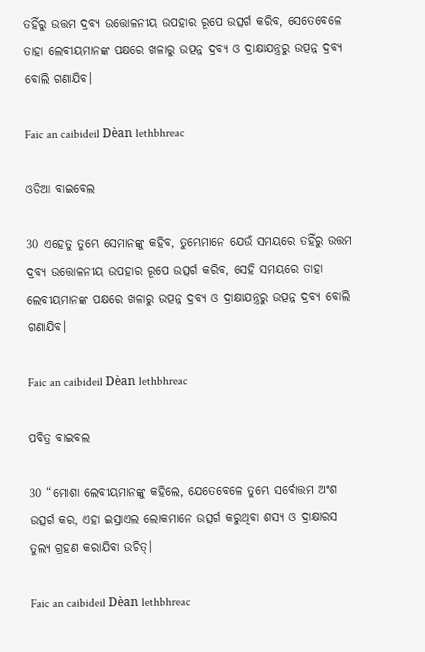ତହିଁରୁ ଉତ୍ତମ ଦ୍ରବ୍ୟ ଉତ୍ତୋଳନୀୟ ଉପହାର ରୂପେ ଉତ୍ସର୍ଗ କରିବ, ସେତେବେଳେ ତାହା ଲେବୀୟମାନଙ୍କ ପକ୍ଷରେ ଖଳାରୁ ଉତ୍ପନ୍ନ ଦ୍ରବ୍ୟ ଓ ଦ୍ରାକ୍ଷାଯନ୍ତ୍ରରୁ ଉତ୍ପନ୍ନ ଦ୍ରବ୍ୟ ବୋଲି ଗଣାଯିବ।

Faic an caibideil Dèan lethbhreac

ଓଡିଆ ବାଇବେଲ

30 ଏହେତୁ ତୁମ୍ଭେ ସେମାନଙ୍କୁ କହିବ, ତୁମ୍ଭେମାନେ ଯେଉଁ ସମୟରେ ତହିଁରୁ ଉତ୍ତମ ଦ୍ରବ୍ୟ ଉତ୍ତୋଳନୀୟ ଉପହାର ରୂପେ ଉତ୍ସର୍ଗ କରିବ, ସେହି ସମୟରେ ତାହା ଲେବୀୟମାନଙ୍କ ପକ୍ଷରେ ଖଳାରୁ ଉତ୍ପନ୍ନ ଦ୍ରବ୍ୟ ଓ ଦ୍ରାକ୍ଷାଯନ୍ତ୍ରରୁ ଉତ୍ପନ୍ନ ଦ୍ରବ୍ୟ ବୋଲି ଗଣାଯିବ।

Faic an caibideil Dèan lethbhreac

ପବିତ୍ର ବାଇବଲ

30 “ମୋଶା ଲେବୀୟମାନଙ୍କୁ କହିଲେ, ଯେତେବେଳେ ତୁମ୍ଭେ ସର୍ବୋତ୍ତମ ଅଂଶ ଉତ୍ସର୍ଗ କର, ଏହା ଇସ୍ରାଏଲ ଲୋକମାନେ ଉତ୍ସର୍ଗ କରୁଥିବା ଶସ୍ୟ ଓ ଦ୍ରାକ୍ଷାରସ ତୁଲ୍ୟ ଗ୍ରହଣ କରାଯିବା ଉଚିତ୍।

Faic an caibideil Dèan lethbhreac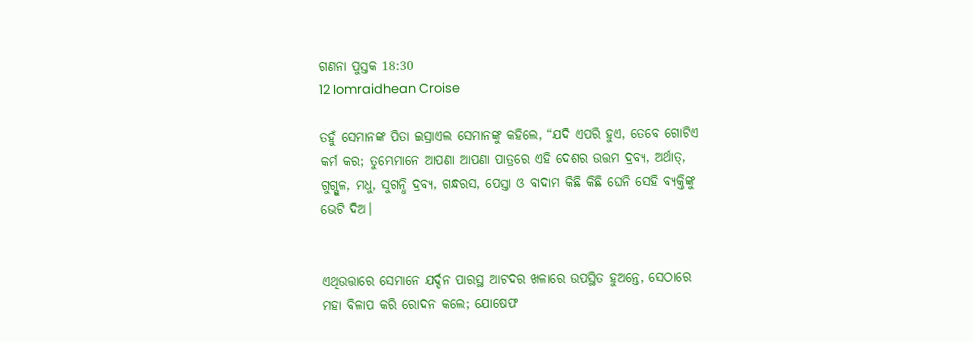ଗଣନା ପୁସ୍ତକ 18:30
12 Iomraidhean Croise

ତହୁଁ ସେମାନଙ୍କ ପିତା ଇସ୍ରାଏଲ ସେମାନଙ୍କୁ କହିଲେ, “ଯଦି ଏପରି ହୁଏ, ତେବେ ଗୋଟିଏ କର୍ମ କର; ତୁମ୍ଭେମାନେ ଆପଣା ଆପଣା ପାତ୍ରରେ ଏହି ଦେଶର ଉତ୍ତମ ଦ୍ରବ୍ୟ, ଅର୍ଥାତ୍‍, ଗୁଗ୍ଗୁଳ, ମଧୁ, ସୁଗନ୍ଧି ଦ୍ରବ୍ୟ, ଗନ୍ଧରସ, ପେସ୍ତା ଓ ବାଦାମ କିଛି କିଛି ଘେନି ସେହି ବ୍ୟକ୍ତିଙ୍କୁ ଭେଟି ଦିଅ।


ଏଥିଉତ୍ତାରେ ସେମାନେ ଯର୍ଦ୍ଦନ ପାରସ୍ଥ ଆଟଦର ଖଳାରେ ଉପସ୍ଥିତ ହୁଅନ୍ତେ, ସେଠାରେ ମହା ବିଳାପ କରି ରୋଦନ କଲେ; ଯୋଷେଫ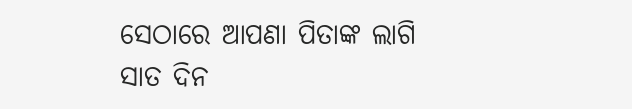ସେଠାରେ ଆପଣା ପିତାଙ୍କ ଲାଗି ସାତ ଦିନ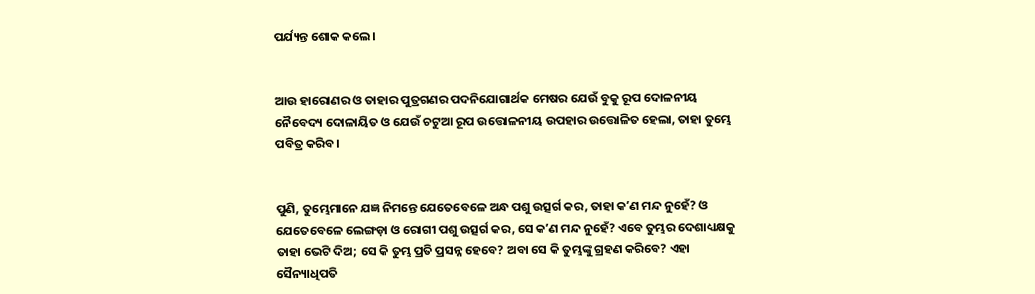ପର୍ଯ୍ୟନ୍ତ ଶୋକ କଲେ।


ଆଉ ହାରୋଣର ଓ ତାହାର ପୁତ୍ରଗଣର ପଦନିଯୋଗାର୍ଥକ ମେଷର ଯେଉଁ ବୁକୁ ରୂପ ଦୋଳନୀୟ ନୈବେଦ୍ୟ ଦୋଳାୟିତ ଓ ଯେଉଁ ଚଟୁଆ ରୂପ ଉତ୍ତୋଳନୀୟ ଉପହାର ଉତ୍ତୋଳିତ ହେଲା, ତାହା ତୁମ୍ଭେ ପବିତ୍ର କରିବ।


ପୁଣି, ତୁମ୍ଭେମାନେ ଯଜ୍ଞ ନିମନ୍ତେ ଯେତେବେଳେ ଅନ୍ଧ ପଶୁ ଉତ୍ସର୍ଗ କର, ତାହା କʼଣ ମନ୍ଦ ନୁହେଁ? ଓ ଯେତେବେଳେ ଲେଙ୍ଗଡ଼ା ଓ ରୋଗୀ ପଶୁ ଉତ୍ସର୍ଗ କର, ସେ କʼଣ ମନ୍ଦ ନୁହେଁ? ଏବେ ତୁମ୍ଭର ଦେଶାଧ୍ୟକ୍ଷକୁ ତାହା ଭେଟି ଦିଅ; ସେ କି ତୁମ୍ଭ ପ୍ରତି ପ୍ରସନ୍ନ ହେବେ? ଅବା ସେ କି ତୁମ୍ଭଙ୍କୁ ଗ୍ରହଣ କରିବେ? ଏହା ସୈନ୍ୟାଧିପତି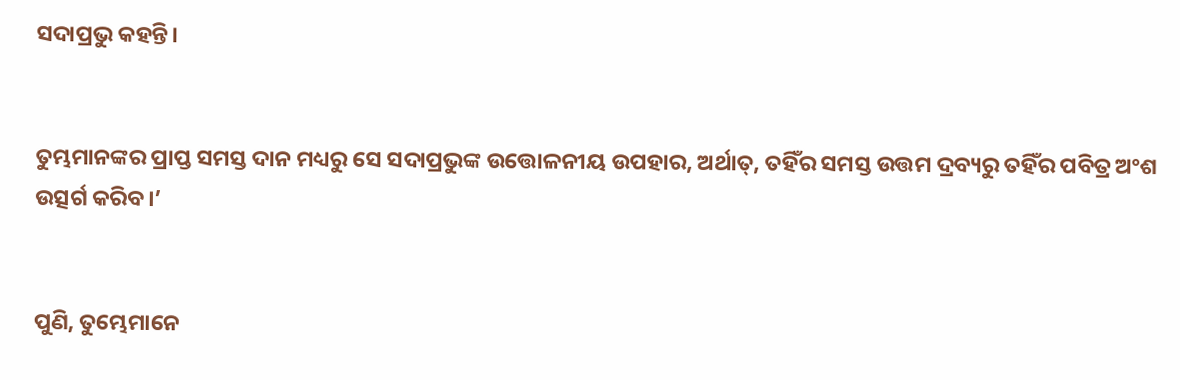ସଦାପ୍ରଭୁ କହନ୍ତି।


ତୁମ୍ଭମାନଙ୍କର ପ୍ରାପ୍ତ ସମସ୍ତ ଦାନ ମଧ୍ୟରୁ ସେ ସଦାପ୍ରଭୁଙ୍କ ଉତ୍ତୋଳନୀୟ ଉପହାର, ଅର୍ଥାତ୍‍, ତହିଁର ସମସ୍ତ ଉତ୍ତମ ଦ୍ରବ୍ୟରୁ ତହିଁର ପବିତ୍ର ଅଂଶ ଉତ୍ସର୍ଗ କରିବ।’


ପୁଣି, ତୁମ୍ଭେମାନେ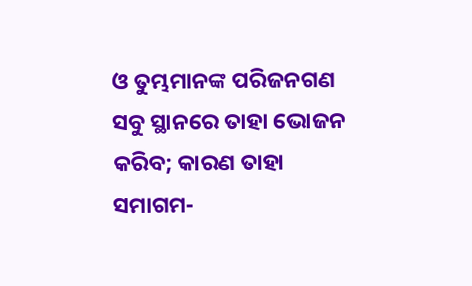ଓ ତୁମ୍ଭମାନଙ୍କ ପରିଜନଗଣ ସବୁ ସ୍ଥାନରେ ତାହା ଭୋଜନ କରିବ; କାରଣ ତାହା ସମାଗମ-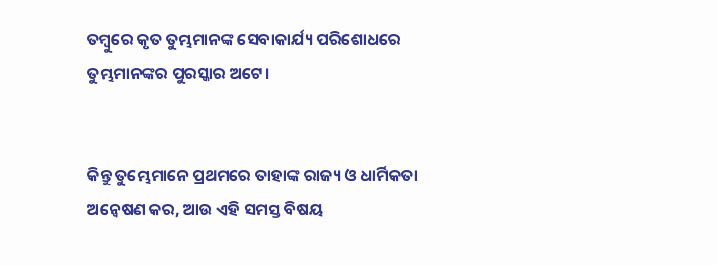ତମ୍ବୁରେ କୃତ ତୁମ୍ଭମାନଙ୍କ ସେବାକାର୍ଯ୍ୟ ପରିଶୋଧରେ ତୁମ୍ଭମାନଙ୍କର ପୁରସ୍କାର ଅଟେ।


କିନ୍ତୁ ତୁମ୍ଭେମାନେ ପ୍ରଥମରେ ତାହାଙ୍କ ରାଜ୍ୟ ଓ ଧାର୍ମିକତା ଅନ୍ୱେଷଣ କର, ଆଉ ଏହି ସମସ୍ତ ବିଷୟ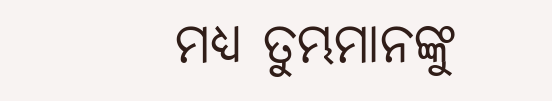ମଧ୍ୟ ତୁମ୍ଭମାନଙ୍କୁ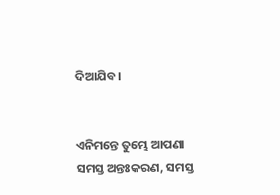ଦିଆଯିବ।


ଏନିମନ୍ତେ ତୁମ୍ଭେ ଆପଣା ସମସ୍ତ ଅନ୍ତଃକରଣ, ସମସ୍ତ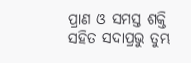ପ୍ରାଣ ଓ ସମସ୍ତ ଶକ୍ତି ସହିତ ସଦାପ୍ରଭୁ ତୁମ୍ଭ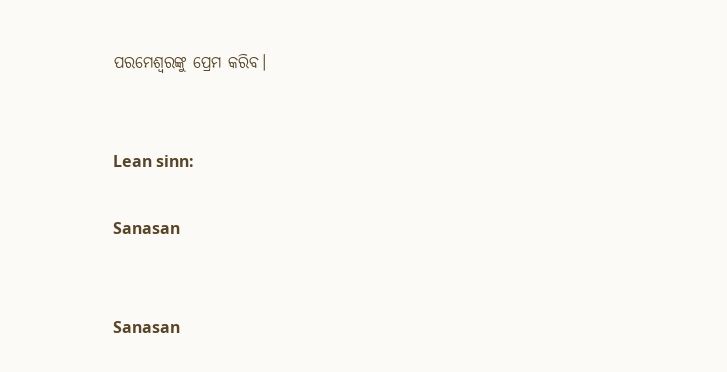ପରମେଶ୍ୱରଙ୍କୁ ପ୍ରେମ କରିବ।


Lean sinn:

Sanasan


Sanasan